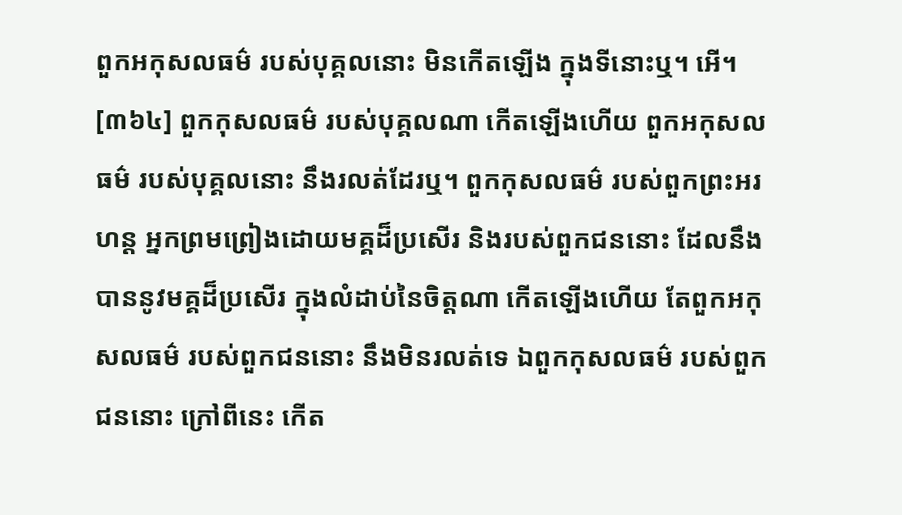ពួកអកុសលធម៌ របស់បុគ្គលនោះ មិនកើតឡើង ក្នុងទីនោះឬ។ អើ។
[៣៦៤] ពួកកុសលធម៌ របស់បុគ្គលណា កើតឡើងហើយ ពួកអកុសលធម៌ របស់បុគ្គលនោះ នឹងរលត់ដែរឬ។ ពួកកុសលធម៌ របស់ពួកព្រះអរហន្ត អ្នកព្រមព្រៀងដោយមគ្គដ៏ប្រសើរ និងរបស់ពួកជននោះ ដែលនឹងបាននូវមគ្គដ៏ប្រសើរ ក្នុងលំដាប់នៃចិត្តណា កើតឡើងហើយ តែពួកអកុសលធម៌ របស់ពួកជននោះ នឹងមិនរលត់ទេ ឯពួកកុសលធម៌ របស់ពួកជននោះ ក្រៅពីនេះ កើត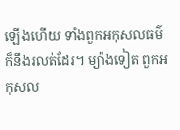ឡើងហើយ ទាំងពួកអកុសលធម៌ ក៏នឹងរលត់ដែរ។ ម្យ៉ាងទៀត ពួកអកុសល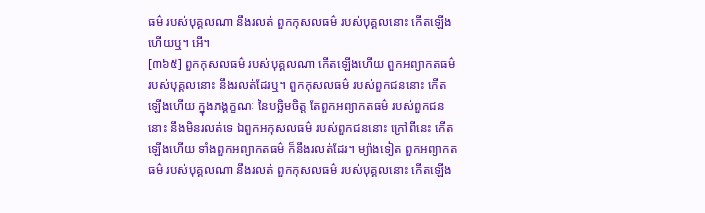ធម៌ របស់បុគ្គលណា នឹងរលត់ ពួកកុសលធម៌ របស់បុគ្គលនោះ កើតឡើងហើយឬ។ អើ។
[៣៦៥] ពួកកុសលធម៌ របស់បុគ្គលណា កើតឡើងហើយ ពួកអព្យាកតធម៌ របស់បុគ្គលនោះ នឹងរលត់ដែរឬ។ ពួកកុសលធម៌ របស់ពួកជននោះ កើតឡើងហើយ ក្នុងភង្គក្ខណៈ នៃបច្ឆិមចិត្ត តែពួកអព្យាកតធម៌ របស់ពួកជននោះ នឹងមិនរលត់ទេ ឯពួកអកុសលធម៌ របស់ពួកជននោះ ក្រៅពីនេះ កើតឡើងហើយ ទាំងពួកអព្យាកតធម៌ ក៏នឹងរលត់ដែរ។ ម្យ៉ាងទៀត ពួកអព្យាកតធម៌ របស់បុគ្គលណា នឹងរលត់ ពួកកុសលធម៌ របស់បុគ្គលនោះ កើតឡើង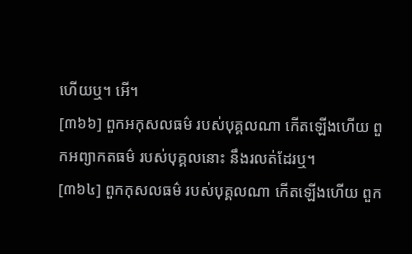ហើយឬ។ អើ។
[៣៦៦] ពួកអកុសលធម៌ របស់បុគ្គលណា កើតឡើងហើយ ពួកអព្យាកតធម៌ របស់បុគ្គលនោះ នឹងរលត់ដែរឬ។
[៣៦៤] ពួកកុសលធម៌ របស់បុគ្គលណា កើតឡើងហើយ ពួក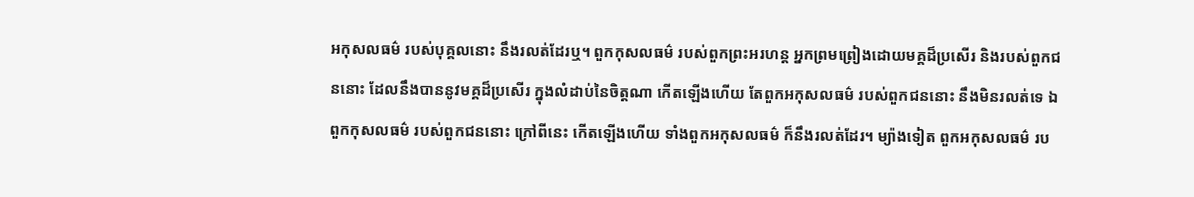អកុសលធម៌ របស់បុគ្គលនោះ នឹងរលត់ដែរឬ។ ពួកកុសលធម៌ របស់ពួកព្រះអរហន្ត អ្នកព្រមព្រៀងដោយមគ្គដ៏ប្រសើរ និងរបស់ពួកជននោះ ដែលនឹងបាននូវមគ្គដ៏ប្រសើរ ក្នុងលំដាប់នៃចិត្តណា កើតឡើងហើយ តែពួកអកុសលធម៌ របស់ពួកជននោះ នឹងមិនរលត់ទេ ឯពួកកុសលធម៌ របស់ពួកជននោះ ក្រៅពីនេះ កើតឡើងហើយ ទាំងពួកអកុសលធម៌ ក៏នឹងរលត់ដែរ។ ម្យ៉ាងទៀត ពួកអកុសលធម៌ រប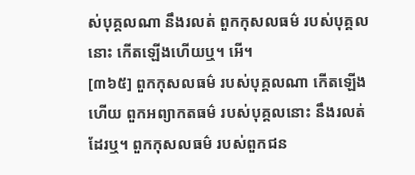ស់បុគ្គលណា នឹងរលត់ ពួកកុសលធម៌ របស់បុគ្គលនោះ កើតឡើងហើយឬ។ អើ។
[៣៦៥] ពួកកុសលធម៌ របស់បុគ្គលណា កើតឡើងហើយ ពួកអព្យាកតធម៌ របស់បុគ្គលនោះ នឹងរលត់ដែរឬ។ ពួកកុសលធម៌ របស់ពួកជន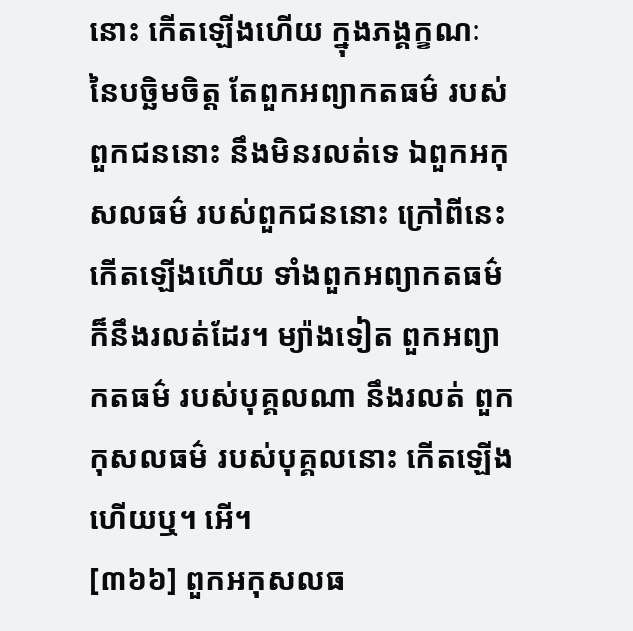នោះ កើតឡើងហើយ ក្នុងភង្គក្ខណៈ នៃបច្ឆិមចិត្ត តែពួកអព្យាកតធម៌ របស់ពួកជននោះ នឹងមិនរលត់ទេ ឯពួកអកុសលធម៌ របស់ពួកជននោះ ក្រៅពីនេះ កើតឡើងហើយ ទាំងពួកអព្យាកតធម៌ ក៏នឹងរលត់ដែរ។ ម្យ៉ាងទៀត ពួកអព្យាកតធម៌ របស់បុគ្គលណា នឹងរលត់ ពួកកុសលធម៌ របស់បុគ្គលនោះ កើតឡើងហើយឬ។ អើ។
[៣៦៦] ពួកអកុសលធ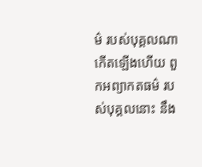ម៌ របស់បុគ្គលណា កើតឡើងហើយ ពួកអព្យាកតធម៌ របស់បុគ្គលនោះ នឹង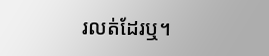រលត់ដែរឬ។